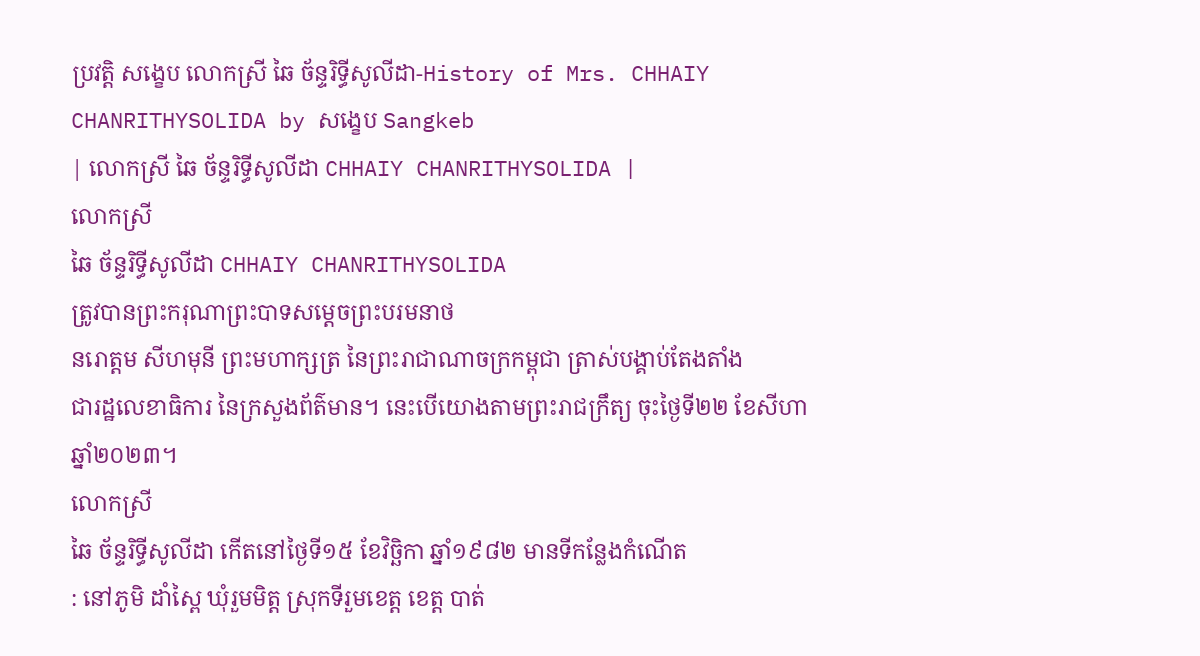ប្រវត្តិ សង្ខេប លោកស្រី ឆៃ ច័ន្ទរិទ្ធីសូលីដា-History of Mrs. CHHAIY CHANRITHYSOLIDA by សង្ខេប Sangkeb
| លោកស្រី ឆៃ ច័ន្ទរិទ្ធីសូលីដា CHHAIY CHANRITHYSOLIDA |
លោកស្រី
ឆៃ ច័ន្ទរិទ្ធីសូលីដា CHHAIY CHANRITHYSOLIDA
ត្រូវបានព្រះករុណាព្រះបាទសម្ដេចព្រះបរមនាថ
នរោត្តម សីហមុនី ព្រះមហាក្សត្រ នៃព្រះរាជាណាចក្រកម្ពុជា ត្រាស់បង្គាប់តែងតាំង
ជារដ្ឋលេខាធិការ នៃក្រសួងព័ត៌មាន។ នេះបើយោងតាមព្រះរាជក្រឹត្យ ចុះថ្ងៃទី២២ ខែសីហា
ឆ្នាំ២០២៣។
លោកស្រី
ឆៃ ច័ន្ទរិទ្ធីសូលីដា កើតនៅថ្ងៃទី១៥ ខែវិច្ឆិកា ឆ្នាំ១៩៨២ មានទីកន្លែងកំណើត
: នៅភូមិ ដាំស្ពៃ ឃុំរួមមិត្ត ស្រុកទីរួមខេត្ត ខេត្ត បាត់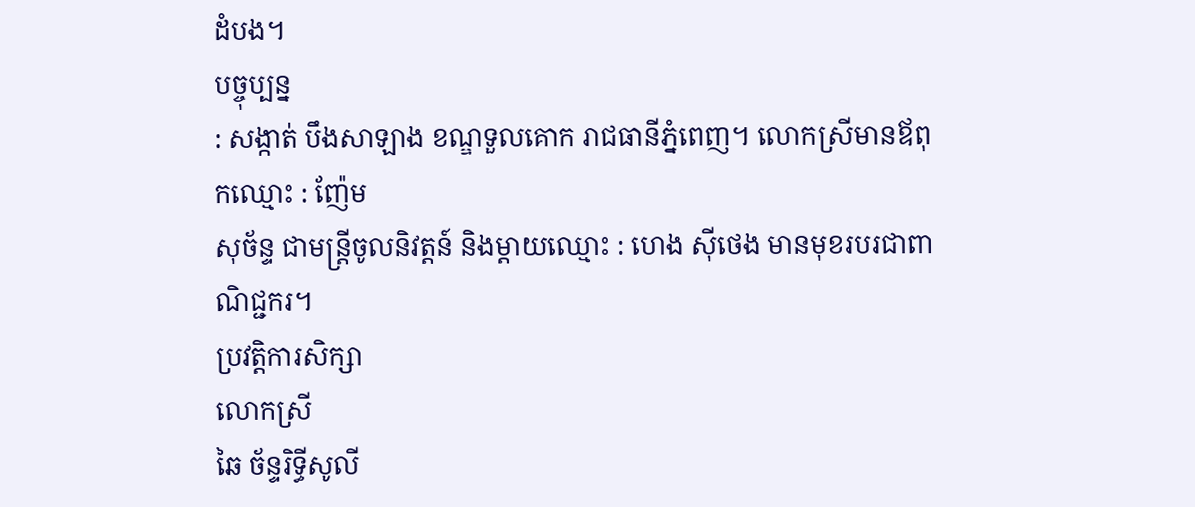ដំបង។
បច្ចុប្បន្ន
: សង្កាត់ បឹងសាឡាង ខណ្ឌទួលគោក រាជធានីភ្នំពេញ។ លោកស្រីមានឪពុកឈ្មោះ : ញ៉ែម
សុច័ន្ទ ជាមន្ត្រីចូលនិវត្តន៍ និងម្តាយឈ្មោះ : ហេង ស៊ីថេង មានមុខរបរជាពាណិជ្ជករ។
ប្រវត្តិការសិក្សា
លោកស្រី
ឆៃ ច័ន្ទរិទ្ធីសូលី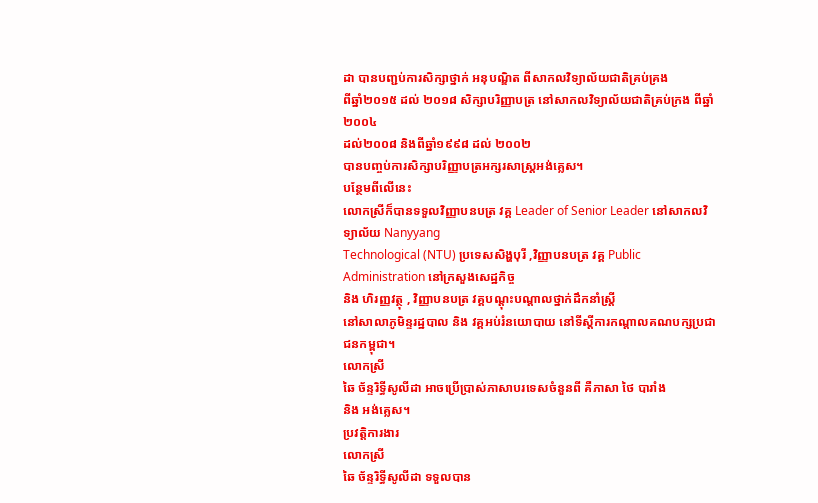ដា បានបញ្ជប់ការសិក្សាថ្នាក់ អនុបណ្ឌិត ពីសាកលវិទ្យាល័យជាតិគ្រប់គ្រង
ពីឆ្នាំ២០១៥ ដល់ ២០១៨ សិក្សាបរិញ្ញាបត្រ នៅសាកលវិទ្យាល័យជាតិគ្រប់ក្រង ពីឆ្នាំ២០០៤
ដល់២០០៨ និងពីឆ្នាំ១៩៩៨ ដល់ ២០០២
បានបញ្ចប់ការសិក្សាបរិញ្ញាបត្រអក្សរសាស្ត្រអង់គ្លេស។
បន្ថែមពីលើនេះ
លោកស្រីក៏បានទទួលវិញ្ញាបនបត្រ វគ្គ Leader of Senior Leader នៅសាកលវិទ្យាល័យ Nanyyang
Technological (NTU) ប្រទេសសិង្ហបុរី ,វិញ្ញាបនបត្រ វគ្គ Public
Administration នៅក្រសួងសេដ្ឋកិច្ច
និង ហិរញ្ញវត្ថុ , វិញ្ញាបនបត្រ វគ្គបណ្តុះបណ្តាលថ្នាក់ដឹកនាំស្រ្តី
នៅសាលាភូមិន្ទរដ្ឋបាល និង វគ្គអប់រំនយោបាយ នៅទីស្តីការកណ្តាលគណបក្សប្រជាជនកម្ពុជា។
លោកស្រី
ឆៃ ច័ន្ទរិទ្ធីសូលីដា អាចប្រើប្រាស់ភាសាបរទេសចំនួនពី គឺភាសា ថៃ បារាំង
និង អង់គ្លេស។
ប្រវត្តិការងារ
លោកស្រី
ឆៃ ច័ន្ទរិទ្ធីសូលីដា ទទួលបាន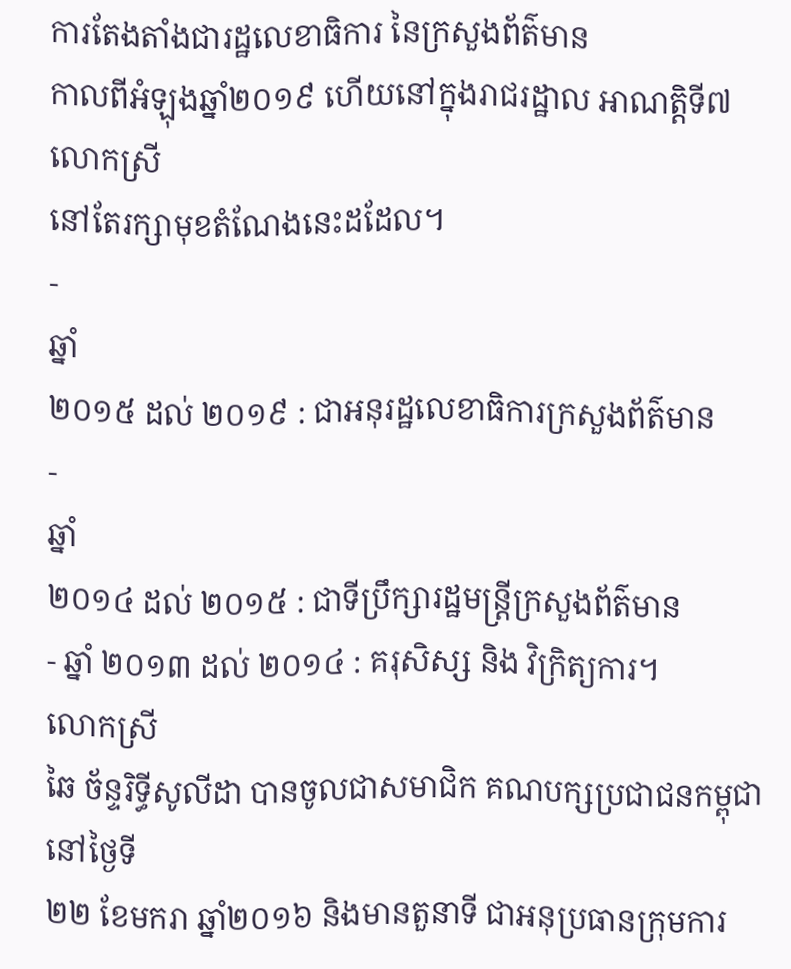ការតែងតាំងជារដ្ឋលេខាធិការ នៃក្រសួងព័ត៌មាន
កាលពីអំឡុងឆ្នាំ២០១៩ ហើយនៅក្នុងរាជរដ្ឋាល អាណត្តិទី៧ លោកស្រី
នៅតែរក្សាមុខតំណែងនេះដដែល។
-
ឆ្នាំ
២០១៥ ដល់ ២០១៩ : ជាអនុរដ្ឋលេខាធិការក្រសួងព័ត៌មាន
-
ឆ្នាំ
២០១៤ ដល់ ២០១៥ : ជាទីប្រឹក្សារដ្ឋមន្ត្រីក្រសួងព័ត៌មាន
- ឆ្នាំ ២០១៣ ដល់ ២០១៤ : គរុសិស្ស និង វិក្រិត្យការ។
លោកស្រី
ឆៃ ច័ន្ទរិទ្ធីសូលីដា បានចូលជាសមាជិក គណបក្សប្រជាជនកម្ពុជា នៅថ្ងៃទី
២២ ខែមករា ឆ្នាំ២០១៦ និងមានតួនាទី ជាអនុប្រធានក្រុមការ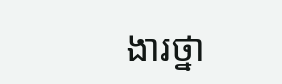ងារថ្នា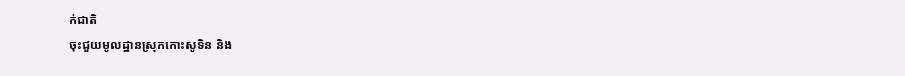ក់ជាតិ
ចុះជួយមូលដ្ឋានស្រុកកោះសូទិន និង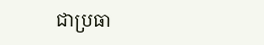ជាប្រធា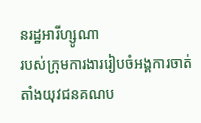នរដ្ឋអារីហ្សូណា
របស់ក្រុមការងាររៀបចំអង្គការចាត់តាំងយុវជនគណប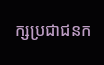ក្សប្រជាជនក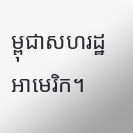ម្ពុជាសហរដ្ឋអាមេរិក។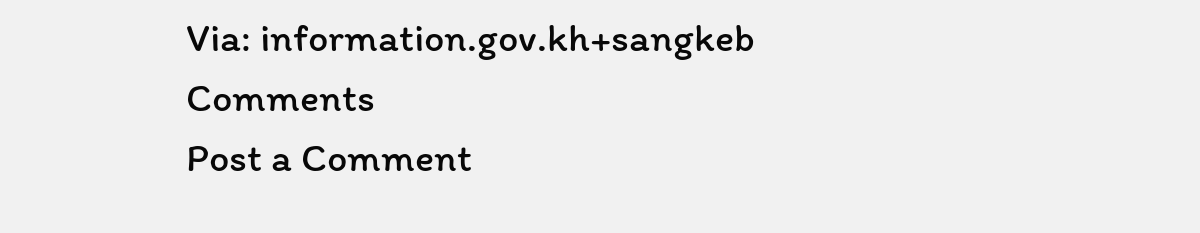Via: information.gov.kh+sangkeb
Comments
Post a Comment